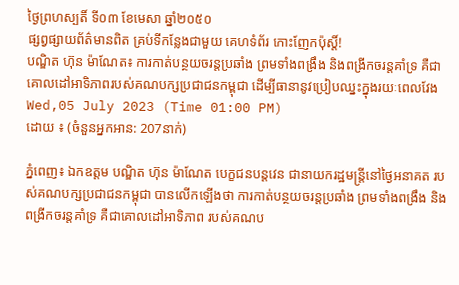ថ្ងៃព្រហស្បតិ៍ ទី០៣ ខែមេសា ឆ្នាំ២០៥០
ផ្សព្វផ្សាយព័ត៌មានពិត គ្រប់ទីកន្លែងជាមួយ គេហទំព័រ កោះញែកប៉ុស្តិ៍!
បណ្ឌិត ហ៊ុន ម៉ាណែត៖ ការកាត់បន្ថយចរន្តប្រឆាំង ព្រមទាំងពង្រឹង និងពង្រីកចរន្តគាំទ្រ គឺជាគោលដៅអាទិភាពរបស់គណបក្សប្រជាជនកម្ពុជា ដើម្បីធានានូវប្រៀបឈ្នះក្នុងរយៈពេលវែង
Wed,05 July 2023 (Time 01:00 PM)
ដោយ ៖ (ចំនួនអ្នកអាន: 207នាក់)

ភ្នំពេញ៖ ឯកឧត្តម បណ្ឌិត ហ៊ុន ម៉ាណែត បេក្ខជនបន្ដវេន ជានាយករដ្ឋមន្ដ្រីនៅថ្ងៃអនាគត របស់គណបក្សប្រជាជនកម្ពុជា បានលើកឡើងថា ការកាត់បន្ថយចរន្តប្រឆាំង ព្រមទាំងពង្រឹង និងពង្រីកចរន្តគាំទ្រ គឺជាគោលដៅអាទិភាព របស់គណប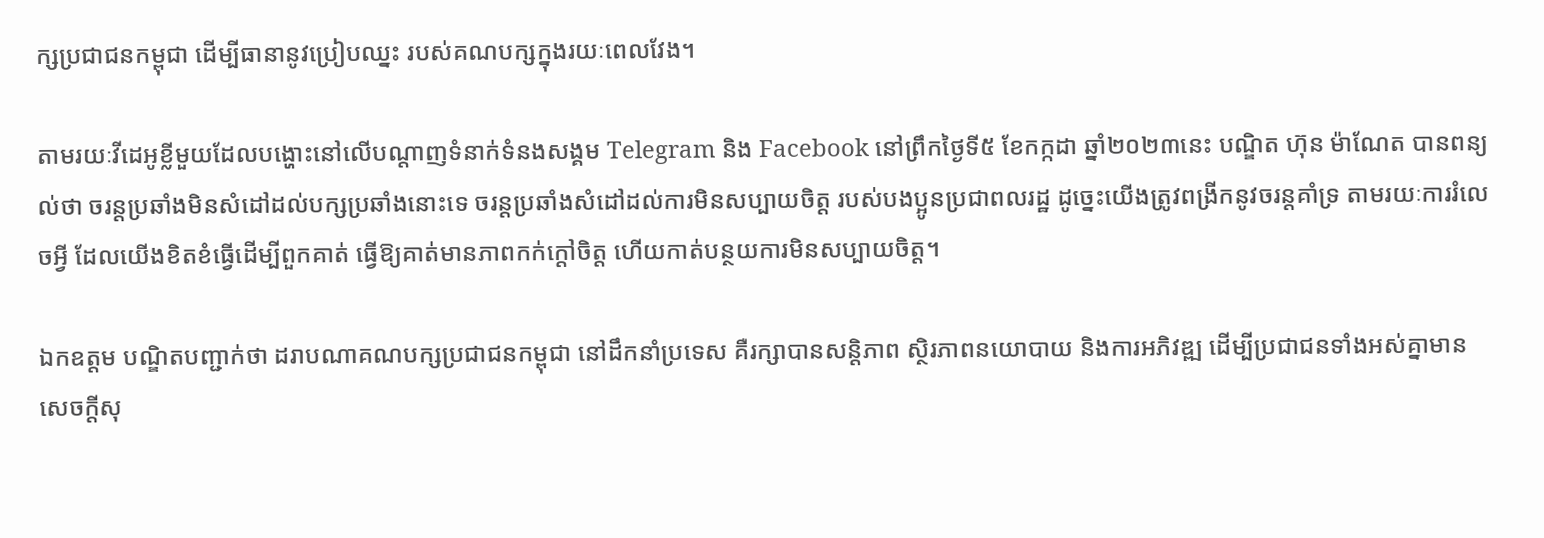ក្សប្រជាជនកម្ពុជា ដើម្បីធានានូវប្រៀបឈ្នះ របស់គណបក្សក្នុងរយៈពេលវែង។

តាមរយៈវីដេអូខ្លីមួយដែលបង្ហោះនៅលើបណ្តាញទំនាក់ទំនងសង្គម Telegram និង Facebook នៅព្រឹកថ្ងៃទី៥ ខែកក្កដា ឆ្នាំ២០២៣នេះ បណ្ឌិត ហ៊ុន ម៉ាណែត បានពន្យល់ថា ចរន្តប្រឆាំងមិនសំដៅដល់បក្សប្រឆាំងនោះទេ ចរន្តប្រឆាំងសំដៅដល់ការមិនសប្បាយចិត្ត របស់បងប្អូនប្រជាពលរដ្ឋ ដូច្នេះយើងត្រូវពង្រីកនូវចរន្តគាំទ្រ តាមរយៈការរំលេចអ្វី ដែលយើងខិតខំធ្វើដើម្បីពួកគាត់ ធ្វើឱ្យគាត់មានភាពកក់ក្តៅចិត្ត ហើយកាត់បន្ថយការមិនសប្បាយចិត្ត។

ឯកឧត្តម បណ្ឌិតបញ្ជាក់ថា ដរាបណាគណបក្សប្រជាជនកម្ពុជា នៅដឹកនាំប្រទេស គឺរក្សាបានសន្តិភាព ស្ថិរភាពនយោបាយ និងការអភិវឌ្ឍ ដើម្បីប្រជាជនទាំងអស់គ្នាមានសេចក្តីសុ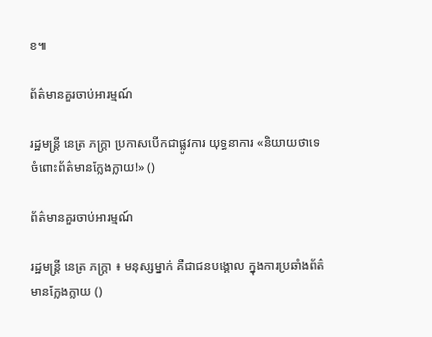ខ៕

ព័ត៌មានគួរចាប់អារម្មណ៍

រដ្ឋមន្ត្រី នេត្រ ភក្ត្រា ប្រកាសបើកជាផ្លូវការ យុទ្ធនាការ «និយាយថាទេ ចំពោះព័ត៌មានក្លែងក្លាយ!» ()

ព័ត៌មានគួរចាប់អារម្មណ៍

រដ្ឋមន្ត្រី នេត្រ ភក្ត្រា ៖ មនុស្សម្នាក់ គឺជាជនបង្គោល ក្នុងការប្រឆាំងព័ត៌មានក្លែងក្លាយ ()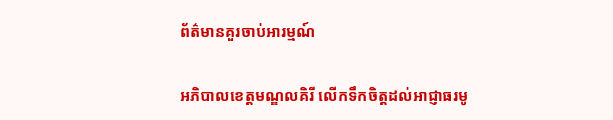ព័ត៌មានគួរចាប់អារម្មណ៍

អភិបាលខេត្តមណ្ឌលគិរី លើកទឹកចិត្តដល់អាជ្ញាធរមូ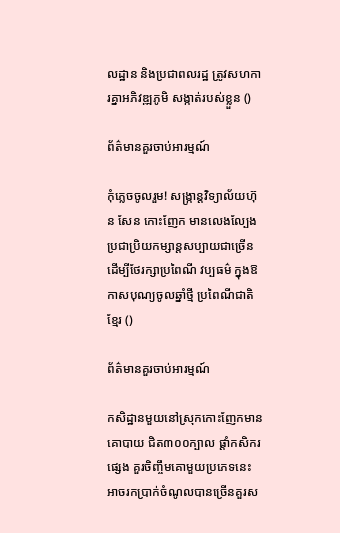លដ្ឋាន និងប្រជាពលរដ្ឋ ត្រូវសហការគ្នាអភិវឌ្ឍភូមិ សង្កាត់របស់ខ្លួន ()

ព័ត៌មានគួរចាប់អារម្មណ៍

កុំភ្លេចចូលរួម! សង្ក្រាន្តវិទ្យាល័យហ៊ុន សែន កោះញែក មានលេងល្បែងប្រជាប្រិយកម្សាន្តសប្បាយជាច្រើន ដើម្បីថែរក្សាប្រពៃណី វប្បធម៌ ក្នុងឱកាសបុណ្យចូលឆ្នាំថ្មី ប្រពៃណីជាតិខ្មែរ ()

ព័ត៌មានគួរចាប់អារម្មណ៍

កសិដ្ឋានមួយនៅស្រុកកោះញែកមានគោបាយ ជិត៣០០ក្បាល ផ្ដាំកសិករផ្សេង គួរចិញ្ចឹមគោមួយប្រភេទនេះ អាចរកប្រាក់ចំណូលបានច្រើនគួរស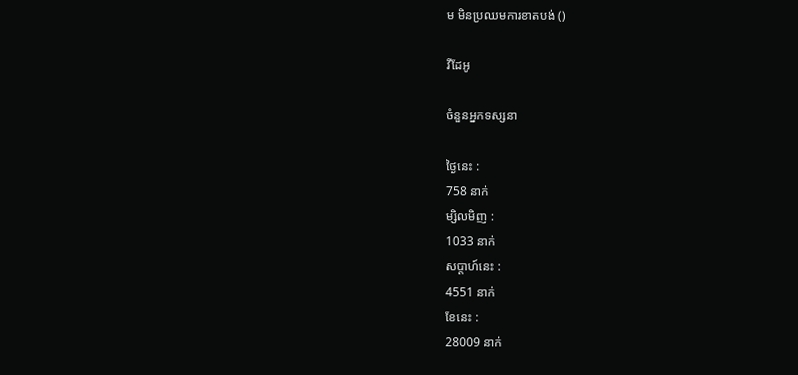ម មិនប្រឈមការខាតបង់ ()

វីដែអូ

ចំនួនអ្នកទស្សនា

ថ្ងៃនេះ :
758 នាក់
ម្សិលមិញ :
1033 នាក់
សប្តាហ៍នេះ :
4551 នាក់
ខែនេះ :
28009 នាក់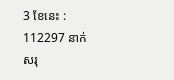3 ខែនេះ :
112297 នាក់
សរុ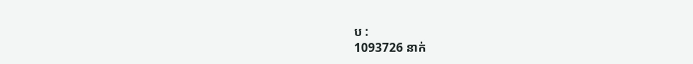ប :
1093726 នាក់